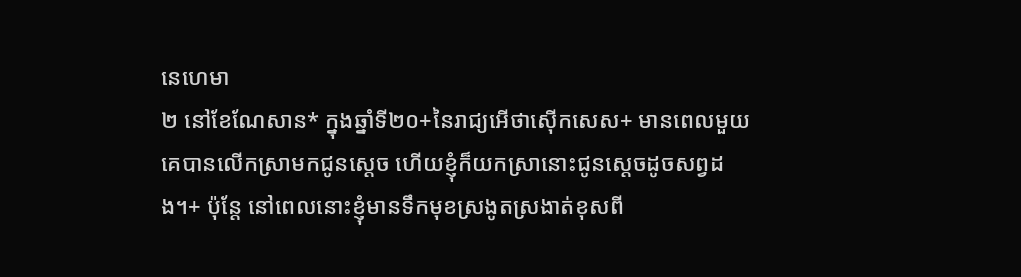នេហេមា
២ នៅខែណែសាន* ក្នុងឆ្នាំទី២០+នៃរាជ្យអើថាស៊ើកសេស+ មានពេលមួយគេបានលើកស្រាមកជូនស្ដេច ហើយខ្ញុំក៏យកស្រានោះជូនស្ដេចដូចសព្វដង។+ ប៉ុន្តែ នៅពេលនោះខ្ញុំមានទឹកមុខស្រងូតស្រងាត់ខុសពី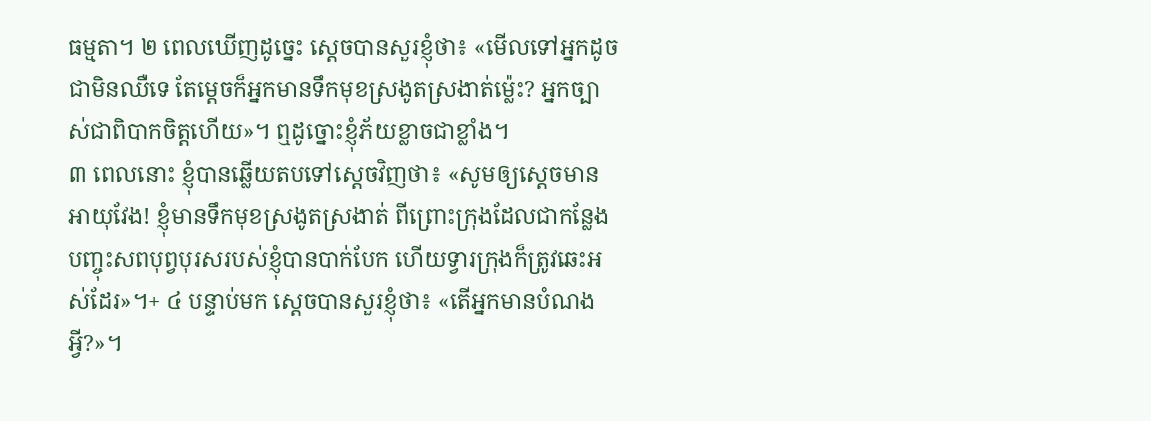ធម្មតា។ ២ ពេលឃើញដូច្នេះ ស្ដេចបានសួរខ្ញុំថា៖ «មើលទៅអ្នកដូចជាមិនឈឺទេ តែម្ដេចក៏អ្នកមានទឹកមុខស្រងូតស្រងាត់ម្ល៉េះ? អ្នកច្បាស់ជាពិបាកចិត្តហើយ»។ ឮដូច្នោះខ្ញុំភ័យខ្លាចជាខ្លាំង។
៣ ពេលនោះ ខ្ញុំបានឆ្លើយតបទៅស្ដេចវិញថា៖ «សូមឲ្យស្ដេចមានអាយុវែង! ខ្ញុំមានទឹកមុខស្រងូតស្រងាត់ ពីព្រោះក្រុងដែលជាកន្លែងបញ្ចុះសពបុព្វបុរសរបស់ខ្ញុំបានបាក់បែក ហើយទ្វារក្រុងក៏ត្រូវឆេះអស់ដែរ»។+ ៤ បន្ទាប់មក ស្ដេចបានសួរខ្ញុំថា៖ «តើអ្នកមានបំណងអ្វី?»។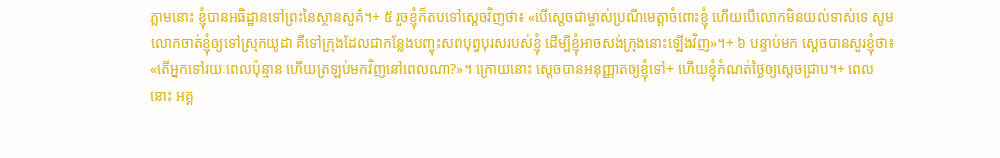ភ្លាមនោះ ខ្ញុំបានអធិដ្ឋានទៅព្រះនៃស្ថានសួគ៌។+ ៥ រួចខ្ញុំក៏តបទៅស្ដេចវិញថា៖ «បើស្ដេចជាម្ចាស់ប្រណីមេត្តាចំពោះខ្ញុំ ហើយបើលោកមិនយល់ទាស់ទេ សូមលោកចាត់ខ្ញុំឲ្យទៅស្រុកយូដា គឺទៅក្រុងដែលជាកន្លែងបញ្ចុះសពបុព្វបុរសរបស់ខ្ញុំ ដើម្បីខ្ញុំអាចសង់ក្រុងនោះឡើងវិញ»។+ ៦ បន្ទាប់មក ស្ដេចបានសួរខ្ញុំថា៖ «តើអ្នកទៅរយៈពេលប៉ុន្មាន ហើយត្រឡប់មកវិញនៅពេលណា?»។ ក្រោយនោះ ស្ដេចបានអនុញ្ញាតឲ្យខ្ញុំទៅ+ ហើយខ្ញុំកំណត់ថ្ងៃឲ្យស្ដេចជ្រាប។+ ពេលនោះ អគ្គ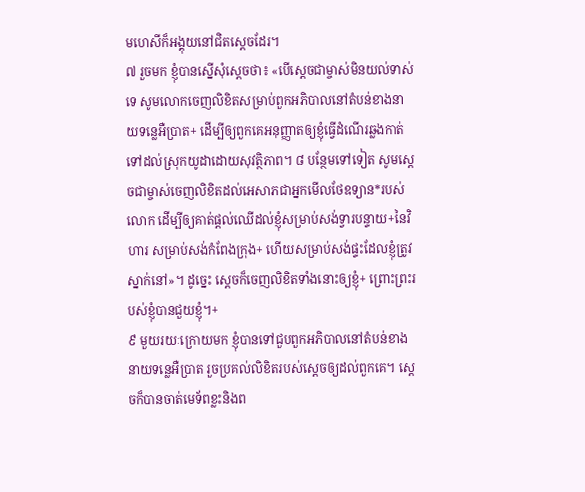មហេសីក៏អង្គុយនៅជិតស្ដេចដែរ។
៧ រួចមក ខ្ញុំបានស្នើសុំស្ដេចថា៖ «បើស្ដេចជាម្ចាស់មិនយល់ទាស់ទេ សូមលោកចេញលិខិតសម្រាប់ពួកអភិបាលនៅតំបន់ខាងនាយទន្លេអឺប្រាត+ ដើម្បីឲ្យពួកគេអនុញ្ញាតឲ្យខ្ញុំធ្វើដំណើរឆ្លងកាត់ទៅដល់ស្រុកយូដាដោយសុវត្ថិភាព។ ៨ បន្ថែមទៅទៀត សូមស្ដេចជាម្ចាស់ចេញលិខិតដល់អេសាភជាអ្នកមើលថែឧទ្យាន*របស់លោក ដើម្បីឲ្យគាត់ផ្ដល់ឈើដល់ខ្ញុំសម្រាប់សង់ទ្វារបន្ទាយ+នៃវិហារ សម្រាប់សង់កំពែងក្រុង+ ហើយសម្រាប់សង់ផ្ទះដែលខ្ញុំត្រូវស្នាក់នៅ»។ ដូច្នេះ ស្ដេចក៏ចេញលិខិតទាំងនោះឲ្យខ្ញុំ+ ព្រោះព្រះរបស់ខ្ញុំបានជួយខ្ញុំ។+
៩ មួយរយៈក្រោយមក ខ្ញុំបានទៅជួបពួកអភិបាលនៅតំបន់ខាងនាយទន្លេអឺប្រាត រួចប្រគល់លិខិតរបស់ស្ដេចឲ្យដល់ពួកគេ។ ស្ដេចក៏បានចាត់មេទ័ពខ្លះនិងព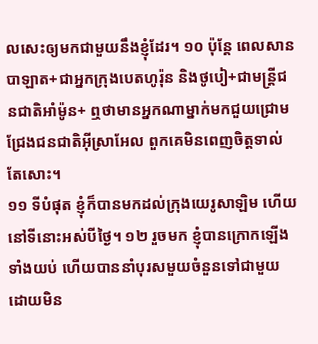លសេះឲ្យមកជាមួយនឹងខ្ញុំដែរ។ ១០ ប៉ុន្តែ ពេលសានបាឡាត+ជាអ្នកក្រុងបេតហូរ៉ុន និងថូបៀ+ជាមន្ត្រីជនជាតិអាំម៉ូន+ ឮថាមានអ្នកណាម្នាក់មកជួយជ្រោមជ្រែងជនជាតិអ៊ីស្រាអែល ពួកគេមិនពេញចិត្តទាល់តែសោះ។
១១ ទីបំផុត ខ្ញុំក៏បានមកដល់ក្រុងយេរូសាឡិម ហើយនៅទីនោះអស់បីថ្ងៃ។ ១២ រួចមក ខ្ញុំបានក្រោកឡើងទាំងយប់ ហើយបាននាំបុរសមួយចំនួនទៅជាមួយ ដោយមិន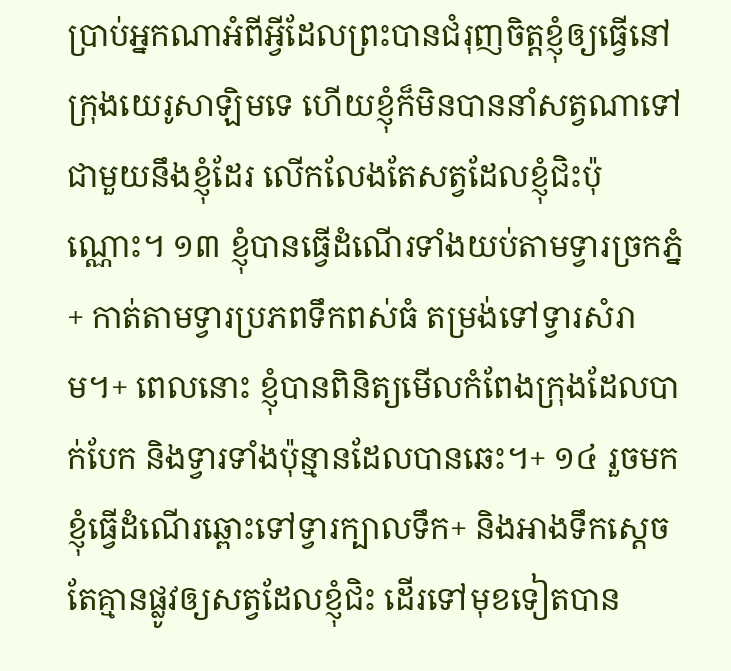ប្រាប់អ្នកណាអំពីអ្វីដែលព្រះបានជំរុញចិត្តខ្ញុំឲ្យធ្វើនៅក្រុងយេរូសាឡិមទេ ហើយខ្ញុំក៏មិនបាននាំសត្វណាទៅជាមួយនឹងខ្ញុំដែរ លើកលែងតែសត្វដែលខ្ញុំជិះប៉ុណ្ណោះ។ ១៣ ខ្ញុំបានធ្វើដំណើរទាំងយប់តាមទ្វារច្រកភ្នំ+ កាត់តាមទ្វារប្រភពទឹកពស់ធំ តម្រង់ទៅទ្វារសំរាម។+ ពេលនោះ ខ្ញុំបានពិនិត្យមើលកំពែងក្រុងដែលបាក់បែក និងទ្វារទាំងប៉ុន្មានដែលបានឆេះ។+ ១៤ រួចមក ខ្ញុំធ្វើដំណើរឆ្ពោះទៅទ្វារក្បាលទឹក+ និងអាងទឹកស្ដេច តែគ្មានផ្លូវឲ្យសត្វដែលខ្ញុំជិះ ដើរទៅមុខទៀតបាន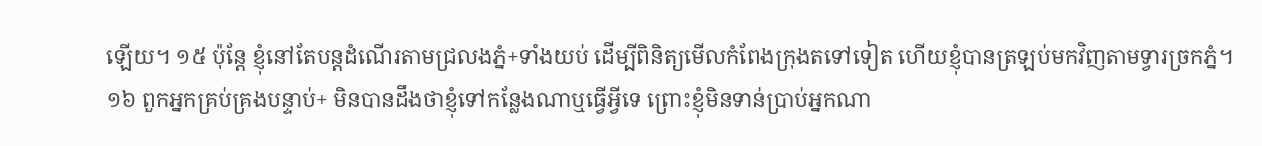ឡើយ។ ១៥ ប៉ុន្តែ ខ្ញុំនៅតែបន្តដំណើរតាមជ្រលងភ្នំ+ទាំងយប់ ដើម្បីពិនិត្យមើលកំពែងក្រុងតទៅទៀត ហើយខ្ញុំបានត្រឡប់មកវិញតាមទ្វារច្រកភ្នំ។
១៦ ពួកអ្នកគ្រប់គ្រងបន្ទាប់+ មិនបានដឹងថាខ្ញុំទៅកន្លែងណាឬធ្វើអ្វីទេ ព្រោះខ្ញុំមិនទាន់ប្រាប់អ្នកណា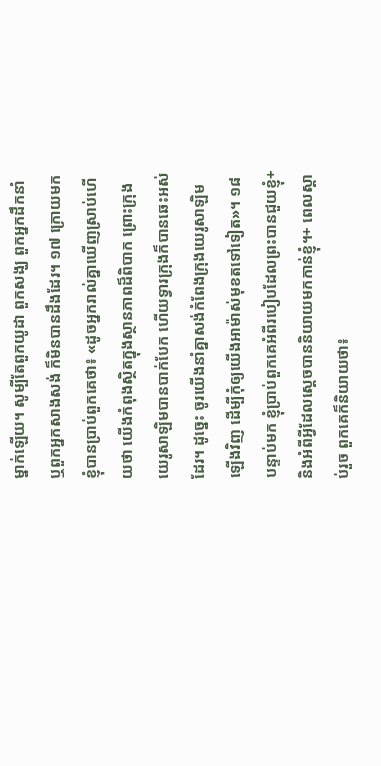ម្នាក់ឡើយ។ សូម្បីតែពួកយូដា ពួកសង្ឃ ពួកអ្នកដឹកនាំ ឬពួកអ្នកសាងសង់ ក៏មិនបានដឹងដែរ។ ១៧ ក្រោយមក ខ្ញុំបានប្រាប់ពួកគេថា៖ «ដូចអ្នករាល់គ្នាឃើញស្រាប់ហើយថា យើងកំពុងស្ថិតក្នុងស្ថានភាពដ៏ពិបាក ព្រោះក្រុងយេរូសាឡិមបានបាក់បែក ហើយទ្វារក្រុងក៏បានឆេះអស់ដែរ។ ដូច្នេះ ចូរយើងនាំគ្នាសង់កំពែងក្រុងយេរូសាឡិមឡើងវិញ ដើម្បីកុំឲ្យយើងអាម៉ាស់មុខតទៅទៀត»។ ១៨ បន្ទាប់មក ខ្ញុំប្រាប់ពួកគេអំពីរបៀបដែលព្រះបានជួយខ្ញុំ+ និងអំពីអ្វីដែលស្ដេចបាននិយាយមកកាន់ខ្ញុំ។+ ពេលស្ដាប់រួច ពួកគេក៏និយាយថា៖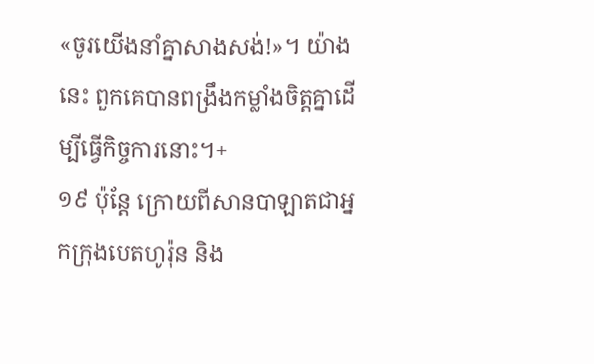«ចូរយើងនាំគ្នាសាងសង់!»។ យ៉ាងនេះ ពួកគេបានពង្រឹងកម្លាំងចិត្តគ្នាដើម្បីធ្វើកិច្ចការនោះ។+
១៩ ប៉ុន្តែ ក្រោយពីសានបាឡាតជាអ្នកក្រុងបេតហូរ៉ុន និង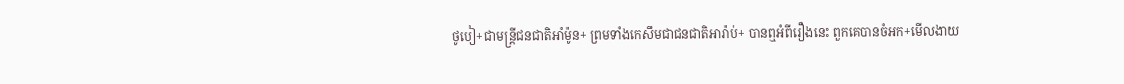ថូបៀ+ជាមន្ត្រីជនជាតិអាំម៉ូន+ ព្រមទាំងកេសឹមជាជនជាតិអារ៉ាប់+ បានឮអំពីរឿងនេះ ពួកគេបានចំអក+មើលងាយ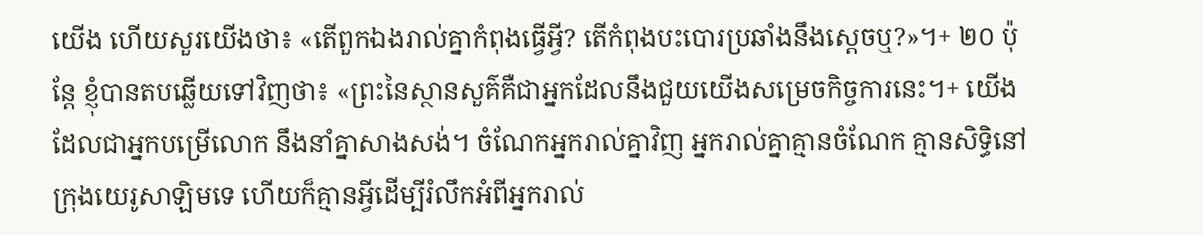យើង ហើយសួរយើងថា៖ «តើពួកឯងរាល់គ្នាកំពុងធ្វើអ្វី? តើកំពុងបះបោរប្រឆាំងនឹងស្ដេចឬ?»។+ ២០ ប៉ុន្តែ ខ្ញុំបានតបឆ្លើយទៅវិញថា៖ «ព្រះនៃស្ថានសួគ៌គឺជាអ្នកដែលនឹងជួយយើងសម្រេចកិច្ចការនេះ។+ យើងដែលជាអ្នកបម្រើលោក នឹងនាំគ្នាសាងសង់។ ចំណែកអ្នករាល់គ្នាវិញ អ្នករាល់គ្នាគ្មានចំណែក គ្មានសិទ្ធិនៅក្រុងយេរូសាឡិមទេ ហើយក៏គ្មានអ្វីដើម្បីរំលឹកអំពីអ្នករាល់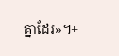គ្នាដែរ»។+